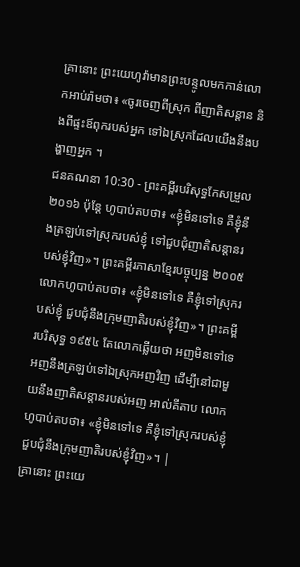គ្រានោះ ព្រះយេហូវ៉ាមានព្រះបន្ទូលមកកាន់លោកអាប់រ៉ាមថា៖ «ចូរចេញពីស្រុក ពីញាតិសន្តាន និងពីផ្ទះឪពុករបស់អ្នក ទៅឯស្រុកដែលយើងនឹងបង្ហាញអ្នក ។
ជនគណនា 10:30 - ព្រះគម្ពីរបរិសុទ្ធកែសម្រួល ២០១៦ ប៉ុន្តែ ហូបាប់តបថា៖ «ខ្ញុំមិនទៅទេ គឺខ្ញុំនឹងត្រឡប់ទៅស្រុករបស់ខ្ញុំ ទៅជួបជុំញាតិសន្តានរបស់ខ្ញុំវិញ»។ ព្រះគម្ពីរភាសាខ្មែរបច្ចុប្បន្ន ២០០៥ លោកហូបាប់តបថា៖ «ខ្ញុំមិនទៅទេ គឺខ្ញុំទៅស្រុករបស់ខ្ញុំ ជួបជុំនឹងក្រុមញាតិរបស់ខ្ញុំវិញ»។ ព្រះគម្ពីរបរិសុទ្ធ ១៩៥៤ តែលោកឆ្លើយថា អញមិនទៅទេ អញនឹងត្រឡប់ទៅឯស្រុកអញវិញ ដើម្បីនៅជាមួយនឹងញាតិសន្តានរបស់អញ អាល់គីតាប លោកហូបាប់តបថា៖ «ខ្ញុំមិនទៅទេ គឺខ្ញុំទៅស្រុករបស់ខ្ញុំ ជួបជុំនឹងក្រុមញាតិរបស់ខ្ញុំវិញ»។ |
គ្រានោះ ព្រះយេ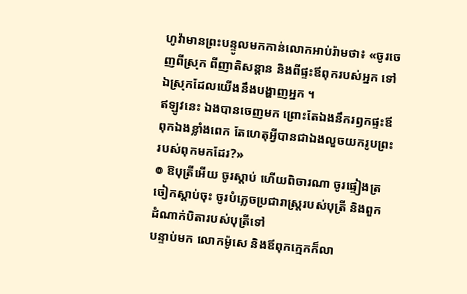ហូវ៉ាមានព្រះបន្ទូលមកកាន់លោកអាប់រ៉ាមថា៖ «ចូរចេញពីស្រុក ពីញាតិសន្តាន និងពីផ្ទះឪពុករបស់អ្នក ទៅឯស្រុកដែលយើងនឹងបង្ហាញអ្នក ។
ឥឡូវនេះ ឯងបានចេញមក ព្រោះតែឯងនឹករឭកផ្ទះឪពុកឯងខ្លាំងពេក តែហេតុអ្វីបានជាឯងលួចយករូបព្រះរបស់ពុកមកដែរ?»
៙ ឱបុត្រីអើយ ចូរស្តាប់ ហើយពិចារណា ចូរផ្ទៀងត្រចៀកស្តាប់ចុះ ចូរបំភ្លេចប្រជារាស្ត្ររបស់បុត្រី និងពួកដំណាក់បិតារបស់បុត្រីទៅ
បន្ទាប់មក លោកម៉ូសេ និងឪពុកក្មេកក៏លា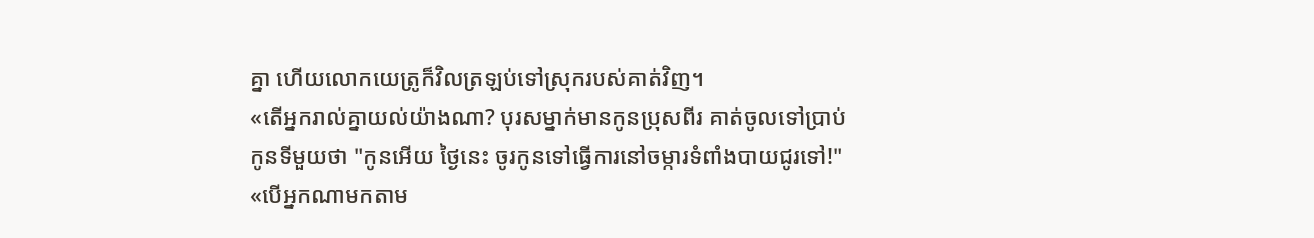គ្នា ហើយលោកយេត្រូក៏វិលត្រឡប់ទៅស្រុករបស់គាត់វិញ។
«តើអ្នករាល់គ្នាយល់យ៉ាងណា? បុរសម្នាក់មានកូនប្រុសពីរ គាត់ចូលទៅប្រាប់កូនទីមួយថា "កូនអើយ ថ្ងៃនេះ ចូរកូនទៅធ្វើការនៅចម្ការទំពាំងបាយជូរទៅ!"
«បើអ្នកណាមកតាម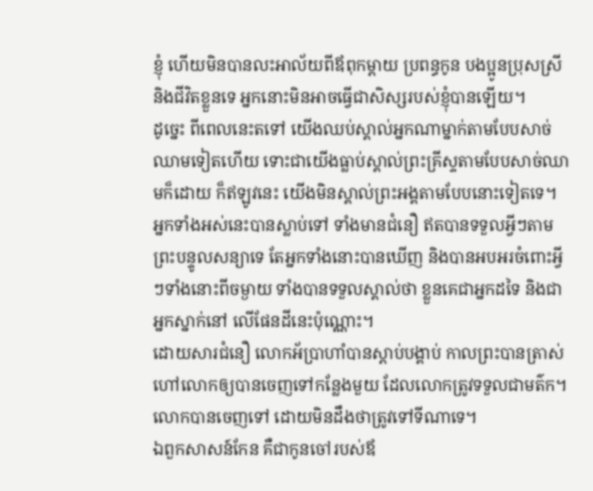ខ្ញុំ ហើយមិនបានលះអាល័យពីឪពុកម្តាយ ប្រពន្ធកូន បងប្អូនប្រុសស្រី និងជីវិតខ្លួនទេ អ្នកនោះមិនអាចធ្វើជាសិស្សរបស់ខ្ញុំបានឡើយ។
ដូច្នេះ ពីពេលនេះតទៅ យើងឈប់ស្គាល់អ្នកណាម្នាក់តាមបែបសាច់ឈាមទៀតហើយ ទោះជាយើងធ្លាប់ស្គាល់ព្រះគ្រីស្ទតាមបែបសាច់ឈាមក៏ដោយ ក៏ឥឡូវនេះ យើងមិនស្គាល់ព្រះអង្គតាមបែបនោះទៀតទេ។
អ្នកទាំងអស់នេះបានស្លាប់ទៅ ទាំងមានជំនឿ ឥតបានទទួលអ្វីៗតាមព្រះបន្ទូលសន្យាទេ តែអ្នកទាំងនោះបានឃើញ និងបានអបអរចំពោះអ្វីៗទាំងនោះពីចម្ងាយ ទាំងបានទទួលស្គាល់ថា ខ្លួនគេជាអ្នកដទៃ និងជាអ្នកស្នាក់នៅ លើផែនដីនេះប៉ុណ្ណោះ។
ដោយសារជំនឿ លោកអ័ប្រាហាំបានស្តាប់បង្គាប់ កាលព្រះបានត្រាស់ហៅលោកឲ្យបានចេញទៅកន្លែងមួយ ដែលលោកត្រូវទទួលជាមត៌ក។ លោកបានចេញទៅ ដោយមិនដឹងថាត្រូវទៅទីណាទេ។
ឯពួកសាសន៍កែន គឺជាកូនចៅរបស់ឪ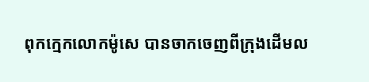ពុកក្មេកលោកម៉ូសេ បានចាកចេញពីក្រុងដើមល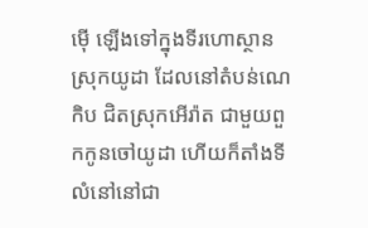ម៉ើ ឡើងទៅក្នុងទីរហោស្ថានស្រុកយូដា ដែលនៅតំបន់ណេកិប ជិតស្រុកអើរ៉ាត ជាមួយពួកកូនចៅយូដា ហើយក៏តាំងទីលំនៅនៅជា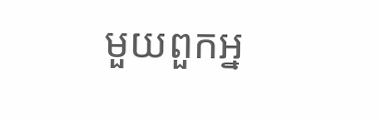មួយពួកអ្ន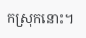កស្រុកនោះ។